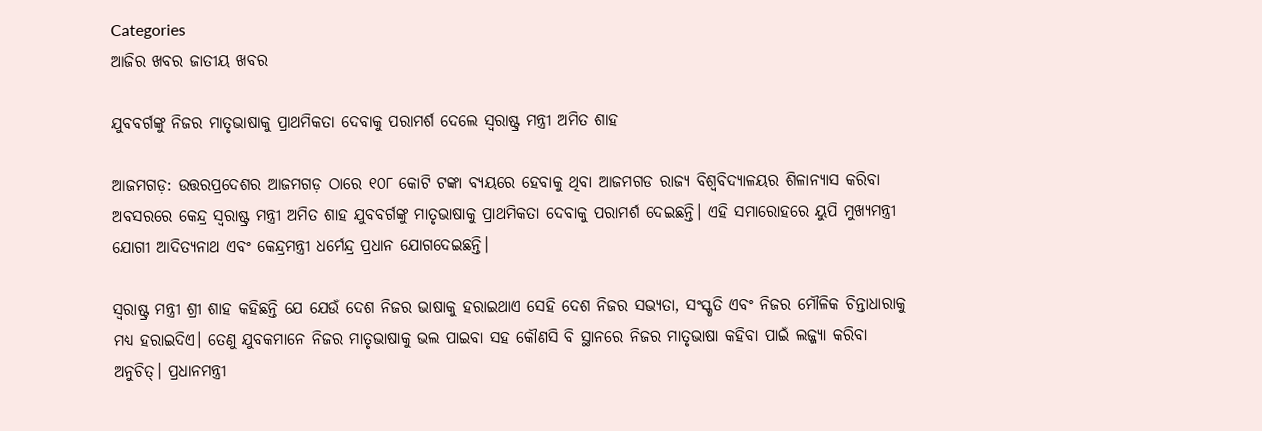Categories
ଆଜିର ଖବର ଜାତୀୟ ଖବର

ଯୁବବର୍ଗଙ୍କୁ ନିଜର ମାତୃଭାଷାକୁ ପ୍ରାଥମିକତା ଦେବାକୁ ପରାମର୍ଶ ଦେଲେ ସ୍ୱରାଷ୍ଟ୍ର ମନ୍ତ୍ରୀ ଅମିତ ଶାହ

ଆଜମଗଡ଼: ଉତ୍ତରପ୍ରଦେଶର ଆଜମଗଡ଼ ଠାରେ ୧୦୮ କୋଟି ଟଙ୍କା ବ୍ୟୟରେ ହେବାକୁ ଥିବା ଆଜମଗଡ ରାଜ୍ୟ ବିଶ୍ୱବିଦ୍ୟାଳୟର ଶିଳାନ୍ୟାସ କରିବା ଅବସରରେ କେନ୍ଦ୍ର ସ୍ୱରାଷ୍ଟ୍ର ମନ୍ତ୍ରୀ ଅମିତ ଶାହ ଯୁବବର୍ଗଙ୍କୁ ମାତୃଭାଷାକୁ ପ୍ରାଥମିକତା ଦେବାକୁ ପରାମର୍ଶ ଦେଇଛନ୍ତି। ଏହି ସମାରୋହରେ ୟୁପି ମୁଖ୍ୟମନ୍ତ୍ରୀ ଯୋଗୀ ଆଦିତ୍ୟନାଥ ଏବଂ କେନ୍ଦ୍ରମନ୍ତ୍ରୀ ଧର୍ମେନ୍ଦ୍ର ପ୍ରଧାନ ଯୋଗଦେଇଛନ୍ତି।

ସ୍ୱରାଷ୍ଟ୍ର ମନ୍ତ୍ରୀ ଶ୍ରୀ ଶାହ କହିଛନ୍ତି ଯେ ଯେଉଁ ଦେଶ ନିଜର ଭାଷାକୁ ହରାଇଥାଏ ସେହି ଦେଶ ନିଜର ସଭ୍ୟତା, ସଂସ୍କୃତି ଏବଂ ନିଜର ମୌଳିକ ଚିନ୍ତାଧାରାକୁ ମଧ୍ୟ ହରାଇଦିଏ। ତେଣୁ ଯୁବକମାନେ ନିଜର ମାତୃଭାଷାକୁ ଭଲ ପାଇବା ସହ କୌଣସି ବି ସ୍ଥାନରେ ନିଜର ମାତୃଭାଷା କହିବା ପାଇଁ ଲଜ୍ଜ୍ୟା କରିବା ଅନୁଚିତ୍। ପ୍ରଧାନମନ୍ତ୍ରୀ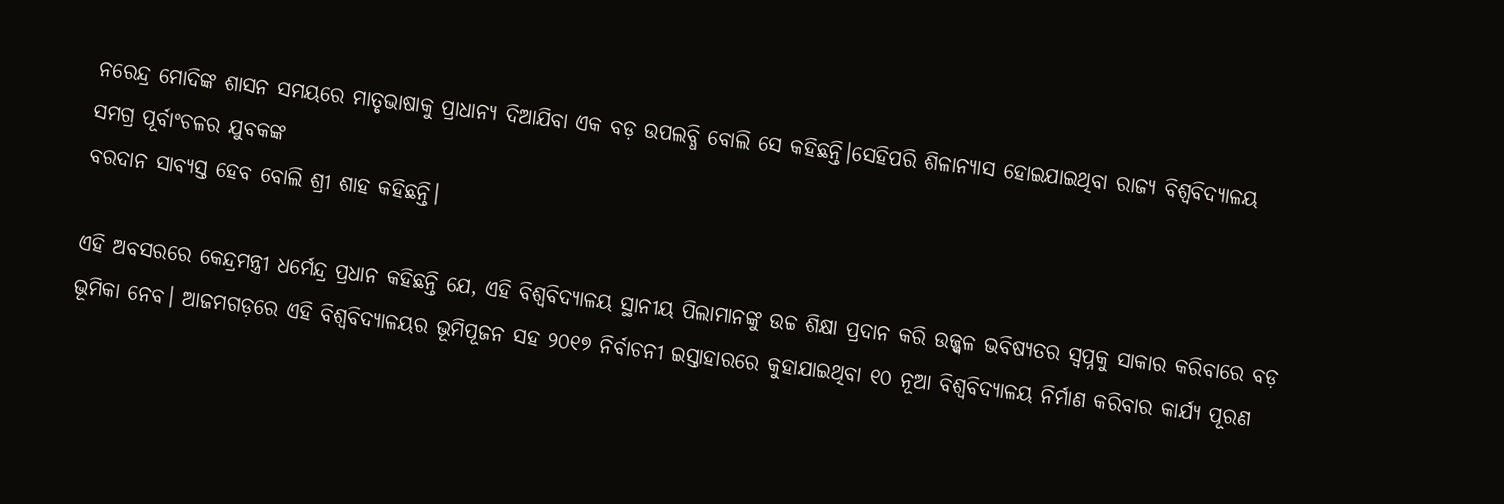ନରେନ୍ଦ୍ର ମୋଦିଙ୍କ ଶାସନ ସମୟରେ ମାତୃଭାଷାକୁ ପ୍ରାଧାନ୍ୟ ଦିଆଯିବା ଏକ ବଡ଼ ଉପଲବ୍ଧି ବୋଲି ସେ କହିଛନ୍ତି।ସେହିପରି ଶିଳାନ୍ୟାସ ହୋଇଯାଇଥିବା ରାଜ୍ୟ ବିଶ୍ୱବିଦ୍ୟାଳୟ ସମଗ୍ର ପୂର୍ବାଂଚଳର ଯୁବକଙ୍କ
ବରଦାନ ସାବ୍ୟସ୍ତ ହେବ ବୋଲି ଶ୍ରୀ ଶାହ କହିଛନ୍ତି।

ଏହି ଅବସରରେ କେନ୍ଦ୍ରମନ୍ତ୍ରୀ ଧର୍ମେନ୍ଦ୍ର ପ୍ରଧାନ କହିଛନ୍ତି ଯେ, ଏହି ବିଶ୍ୱବିଦ୍ୟାଳୟ ସ୍ଥାନୀୟ ପିଲାମାନଙ୍କୁ ଉଚ୍ଚ ଶିକ୍ଷା ପ୍ରଦାନ କରି ଉଜ୍ଜ୍ୱଳ ଭବିଷ୍ୟତର ସ୍ୱପ୍ନକୁ ସାକାର କରିବାରେ ବଡ଼ ଭୂମିକା ନେବ। ଆଜମଗଡ଼ରେ ଏହି ବିଶ୍ୱବିଦ୍ୟାଳୟର ଭୂମିପୂଜନ ସହ ୨୦୧୭ ନିର୍ବାଚନୀ ଇସ୍ତାହାରରେ କୁହାଯାଇଥିବା ୧୦ ନୂଆ ବିଶ୍ୱବିଦ୍ୟାଳୟ ନିର୍ମାଣ କରିବାର କାର୍ଯ୍ୟ ପୂରଣ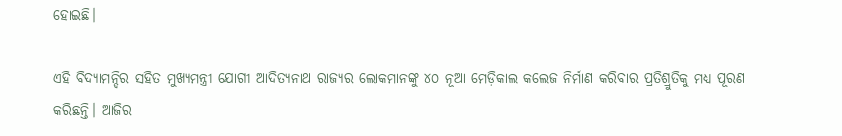ହୋଇଛି।

ଏହି ବିଦ୍ୟାମନ୍ଦିର ସହିତ ମୁଖ୍ୟମନ୍ତ୍ରୀ ଯୋଗୀ ଆଦିତ୍ୟନାଥ ରାଜ୍ୟର ଲୋକମାନଙ୍କୁ ୪୦ ନୂଆ ମେଡ଼ିକାଲ କଲେଜ ନିର୍ମାଣ କରିବାର ପ୍ରତିଶ୍ରୁତିକୁ ମଧ୍ୟ ପୂରଣ କରିଛନ୍ତି। ଆଜିର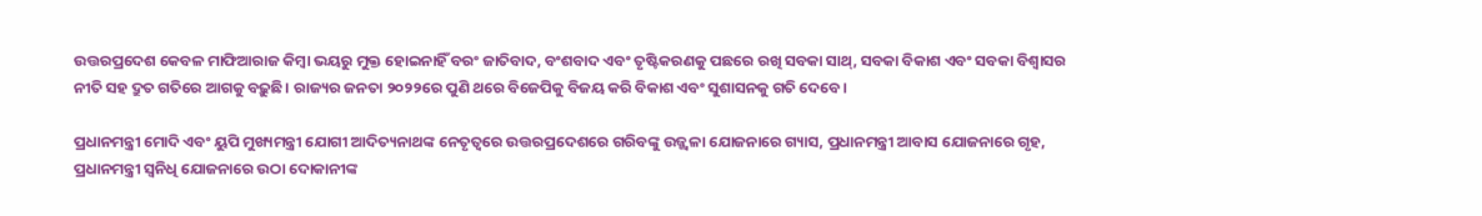ଉତ୍ତରପ୍ରଦେଶ କେବଳ ମାଫିଆରାଜ କିମ୍ବା ଭୟରୁ ମୁକ୍ତ ହୋଇନାହିଁ ବରଂ ଜାତିବାଦ, ବଂଶବାଦ ଏବଂ ତୃଷ୍ଟିକରଣକୁ ପଛରେ ରଖି ସବକା ସାଥ୍‌, ସବକା ବିକାଶ ଏବଂ ସବକା ବିଶ୍ୱାସର ନୀତି ସହ ଦ୍ରୁତ ଗତିରେ ଆଗକୁ ବଢ଼ୁଛି। ରାଜ୍ୟର ଜନତା ୨୦୨୨ରେ ପୁଣି ଥରେ ବିଜେପିକୁ ବିଜୟ କରି ବିକାଶ ଏବଂ ସୁଶାସନକୁ ଗତି ଦେବେ।

ପ୍ରଧାନମନ୍ତ୍ରୀ ମୋଦି ଏବଂ ୟୁପି ମୁଖ୍ୟମନ୍ତ୍ରୀ ଯୋଗୀ ଆଦିତ୍ୟନାଥଙ୍କ ନେତୃତ୍ୱରେ ଉତ୍ତରପ୍ରଦେଶରେ ଗରିବଙ୍କୁ ଉଜ୍ଜ୍ୱଳା ଯୋଜନାରେ ଗ୍ୟାସ, ପ୍ରଧାନମନ୍ତ୍ରୀ ଆବାସ ଯୋଜନାରେ ଗୃହ, ପ୍ରଧାନମନ୍ତ୍ରୀ ସ୍ୱନିଧି ଯୋଜନାରେ ଉଠା ଦୋକାନୀଙ୍କ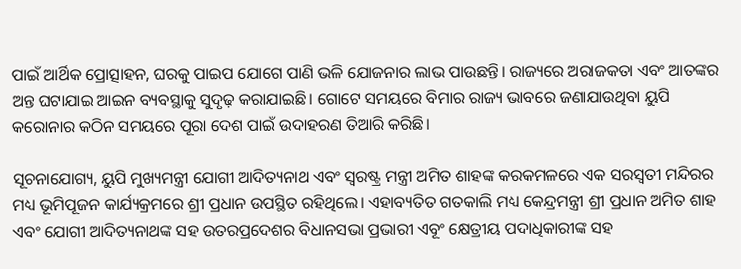ପାଇଁ ଆର୍ଥିକ ପ୍ରୋତ୍ସାହନ, ଘରକୁ ପାଇପ ଯୋଗେ ପାଣି ଭଳି ଯୋଜନାର ଲାଭ ପାଉଛନ୍ତି। ରାଜ୍ୟରେ ଅରାଜକତା ଏବଂ ଆତଙ୍କର ଅନ୍ତ ଘଟାଯାଇ ଆଇନ ବ୍ୟବସ୍ଥାକୁ ସୁଦୃଢ଼ କରାଯାଇଛି। ଗୋଟେ ସମୟରେ ବିମାର ରାଜ୍ୟ ଭାବରେ ଜଣାଯାଉଥିବା ୟୁପି କରୋନାର କଠିନ ସମୟରେ ପୂରା ଦେଶ ପାଇଁ ଉଦାହରଣ ତିଆରି କରିଛି।

ସୂଚନାଯୋଗ୍ୟ, ୟୁପି ମୁଖ୍ୟମନ୍ତ୍ରୀ ଯୋଗୀ ଆଦିତ୍ୟନାଥ ଏବଂ ସ୍ୱରଷ୍ଟ୍ର ମନ୍ତ୍ରୀ ଅମିତ ଶାହଙ୍କ କରକମଳରେ ଏକ ସରସ୍ୱତୀ ମନ୍ଦିରର ମଧ୍ୟ ଭୂମିପୂଜନ କାର୍ଯ୍ୟକ୍ରମରେ ଶ୍ରୀ ପ୍ରଧାନ ଉପସ୍ଥିତ ରହିଥିଲେ। ଏହାବ୍ୟତିତ ଗତକାଲି ମଧ୍ୟ କେନ୍ଦ୍ରମନ୍ତ୍ରୀ ଶ୍ରୀ ପ୍ରଧାନ ଅମିତ ଶାହ ଏବଂ ଯୋଗୀ ଆଦିତ୍ୟନାଥଙ୍କ ସହ ଉତରପ୍ରଦେଶର ବିଧାନସଭା ପ୍ରଭାରୀ ଏୂବଂ କ୍ଷେତ୍ରୀୟ ପଦାଧିକାରୀଙ୍କ ସହ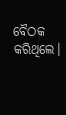ବୈଠକ କରିଥିଲେ।